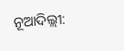ନୂଆଦିଲ୍ଲୀ: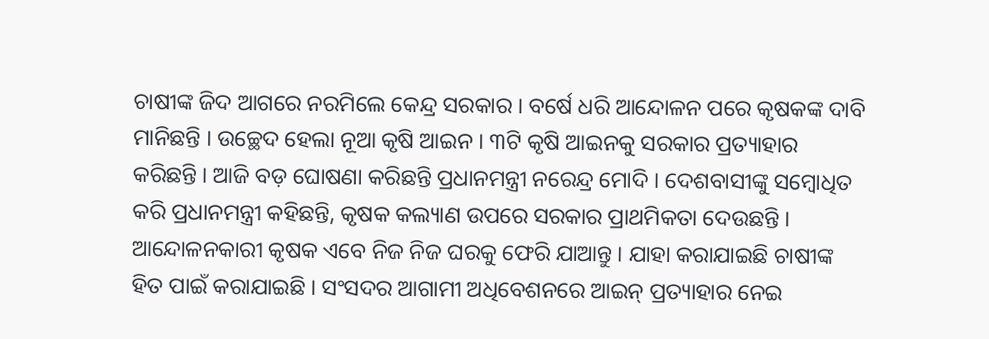ଚାଷୀଙ୍କ ଜିଦ ଆଗରେ ନରମିଲେ କେନ୍ଦ୍ର ସରକାର । ବର୍ଷେ ଧରି ଆନ୍ଦୋଳନ ପରେ କୃଷକଙ୍କ ଦାବି ମାନିଛନ୍ତି । ଉଚ୍ଛେଦ ହେଲା ନୂଆ କୃଷି ଆଇନ । ୩ଟି କୃଷି ଆଇନକୁ ସରକାର ପ୍ରତ୍ୟାହାର କରିଛନ୍ତି । ଆଜି ବଡ଼ ଘୋଷଣା କରିଛନ୍ତି ପ୍ରଧାନମନ୍ତ୍ରୀ ନରେନ୍ଦ୍ର ମୋଦି । ଦେଶବାସୀଙ୍କୁ ସମ୍ବୋଧିତ କରି ପ୍ରଧାନମନ୍ତ୍ରୀ କହିଛନ୍ତି, କୃଷକ କଲ୍ୟାଣ ଉପରେ ସରକାର ପ୍ରାଥମିକତା ଦେଉଛନ୍ତି ।
ଆନ୍ଦୋଳନକାରୀ କୃଷକ ଏବେ ନିଜ ନିଜ ଘରକୁ ଫେରି ଯାଆନ୍ତୁ । ଯାହା କରାଯାଇଛି ଚାଷୀଙ୍କ ହିତ ପାଇଁ କରାଯାଇଛି । ସଂସଦର ଆଗାମୀ ଅଧିବେଶନରେ ଆଇନ୍ ପ୍ରତ୍ୟାହାର ନେଇ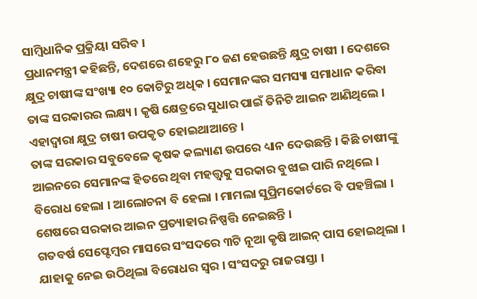ସାମ୍ବିଧାନିକ ପ୍ରକ୍ରିୟା ସରିବ ।
ପ୍ରଧାନମନ୍ତ୍ରୀ କହିଛନ୍ତି, ଦେଶରେ ଶହେରୁ ୮୦ ଜଣ ହେଉଛନ୍ତି କ୍ଷୁଦ୍ର ଚାଷୀ । ଦେଶରେ କ୍ଷୁଦ୍ର ଚାଷୀଙ୍କ ସଂଖ୍ୟା ୧୦ କୋଟିରୁ ଅଧିକ । ସେମାନଙ୍କର ସମସ୍ୟା ସମାଧାନ କରିବା ତାଙ୍କ ସରକାରର ଲକ୍ଷ୍ୟ । କୃଷି କ୍ଷେତ୍ରରେ ସୁଧାର ପାଇଁ ତିନିଟି ଆଇନ ଆଣିଥିଲେ । ଏହାଦ୍ୱାରା କ୍ଷୁଦ୍ର ଚାଷୀ ଉପକୃତ ହୋଇଥାଆନ୍ତେ ।
ତାଙ୍କ ସରକାର ସବୁବେଳେ କୃଷକ କଲ୍ୟାଣ ଉପରେ ଧ୍ୟାନ ଦେଉଛନ୍ତି । କିଛି ଚାଷୀଙ୍କୁ ଆଇନରେ ସେମାନଙ୍କ ହିତରେ ଥିବା ମହତ୍ତ୍ୱକୁ ସରକାର ବୁଝାଇ ପାରି ନଥିଲେ । ବିରୋଧ ହେଲା । ଆଲୋଚନା ବି ହେଲା । ମାମଲା ସୁପ୍ରିମକୋର୍ଟରେ ବି ପହଞ୍ଚିଲା । ଶେଷରେ ସରକାର ଆଇନ ପ୍ରତ୍ୟାହାର ନିଷ୍ପତ୍ତି ନେଇଛନ୍ତି ।
ଗତବର୍ଷ ସେପ୍ଟେମ୍ବର ମାସରେ ସଂସଦରେ ୩ଟି ନୂଆ କୃଷି ଆଇନ୍ ପାସ ହୋଇଥିଲା । ଯାହାକୁ ନେଇ ଉଠିଥିଲା ବିରୋଧର ସ୍ୱର । ସଂସଦରୁ ରାଜରାସ୍ତା ।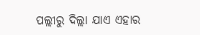ପଲ୍ଲୀରୁ ଦିଲ୍ଲା ଯାଏ ଏହାର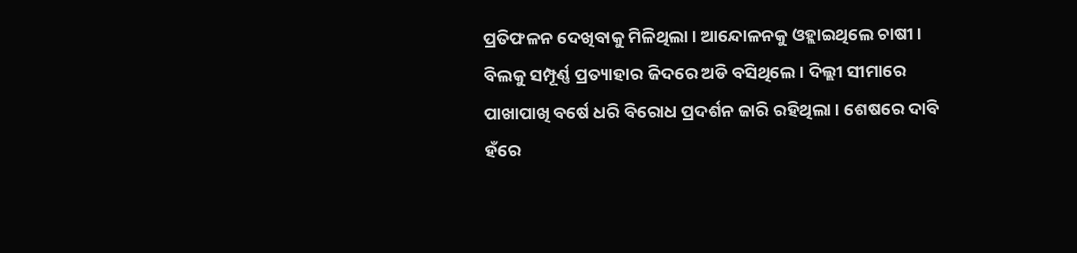ପ୍ରତିଫଳନ ଦେଖିବାକୁ ମିଳିଥିଲା । ଆନ୍ଦୋଳନକୁ ଓହ୍ଲାଇଥିଲେ ଚାଷୀ ।
ବିଲକୁ ସମ୍ପୂର୍ଣ୍ଣ ପ୍ରତ୍ୟାହାର ଜିଦରେ ଅଡି ବସିଥିଲେ । ଦିଲ୍ଲୀ ସୀମାରେ ପାଖାପାଖି ବର୍ଷେ ଧରି ବିରୋଧ ପ୍ରଦର୍ଶନ ଜାରି ରହିଥିଲା । ଶେଷରେ ଦାବି ହଁରେ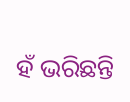ହଁ ଭରିଛନ୍ତି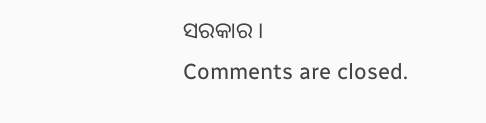ସରକାର ।
Comments are closed.